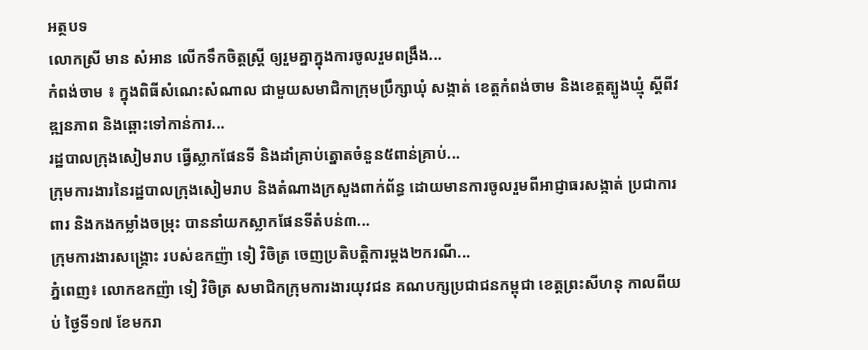អត្ថបទ
លោកស្រី មាន សំអាន លើកទឹកចិត្តស្ត្រី ឲ្យរួមគ្នាក្នុងការចូលរួមពង្រឹង...
កំពង់ចាម ៖ ក្នុងពិធីសំណេះសំណាល ជាមួយសមាជិកាក្រុមប្រឹក្សាឃុំ សង្កាត់ ខេត្តកំពង់ចាម និងខេត្តត្បូងឃ្មុំ ស្ដីពីវឌ្ឍនភាព និងឆ្ពោះទៅកាន់ការ...
រដ្ឋបាលក្រុងសៀមរាប ធ្វើស្លាកផែនទី និងដាំគ្រាប់ត្នោតចំនួន៥ពាន់គ្រាប់...
ក្រុមការងារនៃរដ្ឋបាលក្រុងសៀមរាប និងតំណាងក្រសួងពាក់ព័ន្ធ ដោយមានការចូលរួមពីអាជ្ញាធរសង្កាត់ ប្រជាការពារ និងកងកម្លាំងចម្រុះ បាននាំយកស្លាកផែនទីតំបន់៣...
ក្រុមការងារសង្គ្រោះ របស់ឧកញ៉ា ទៀ វិចិត្រ ចេញប្រតិបត្តិការម្តង២ករណី...
ភ្នំពេញ៖ លោកឧកញ៉ា ទៀ វិចិត្រ សមាជិកក្រុមការងារយុវជន គណបក្សប្រជាជនកម្ពុជា ខេត្តព្រះសីហនុ កាលពីយប់ ថ្ងៃទី១៧ ខែមករា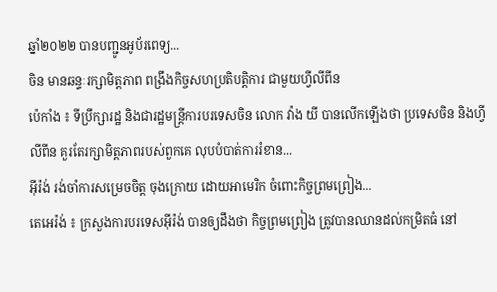ឆ្នាំ២០២២ បានបញ្ជូនអូប័រពេទ្យ...
ចិន មានឆន្ទៈរក្សាមិត្តភាព ពង្រឹងកិច្ចសហប្រតិបត្តិការ ជាមួយហ្វីលីពីន
ប៉េកាំង ៖ ទីប្រឹក្សារដ្ឋ និងជារដ្ឋមន្ត្រីការបរទេសចិន លោក វ៉ាង យី បានលើកឡើងថា ប្រទេសចិន និងហ្វីលីពីន គួរតែរក្សាមិត្តភាពរបស់ពួកគេ លុបបំបាត់ការរំខាន...
អ៊ីរ៉ង់ រង់ចាំការសម្រេចចិត្ដ ចុងក្រោយ ដោយអាមេរិក ចំពោះកិច្ចព្រមព្រៀង...
តេអេរ៉ង់ ៖ ក្រសួងការបរទេសអ៊ីរ៉ង់ បានឲ្យដឹងថា កិច្ចព្រមព្រៀង ត្រូវបានឈានដល់កម្រិតធំ នៅ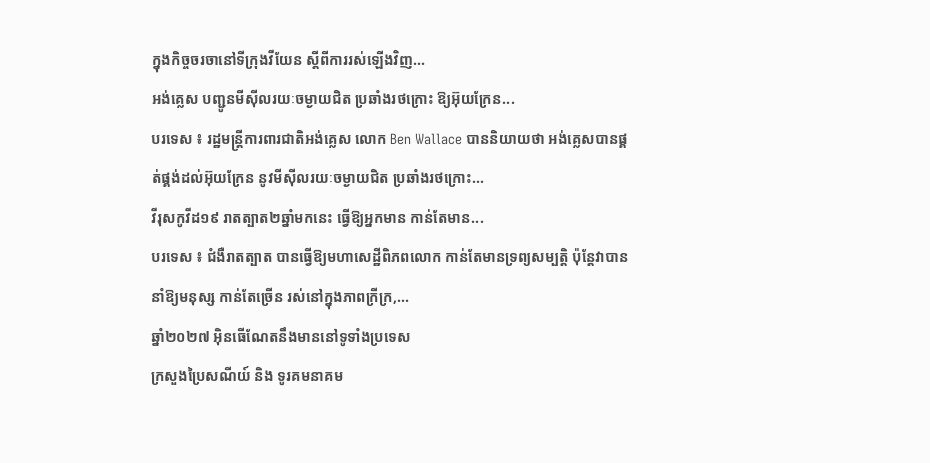ក្នុងកិច្ចចរចានៅទីក្រុងវីយែន ស្តីពីការរស់ឡើងវិញ...
អង់គ្លេស បញ្ជូនមីស៊ីលរយៈចម្ងាយជិត ប្រឆាំងរថក្រោះ ឱ្យអ៊ុយក្រែន...
បរទេស ៖ រដ្ឋមន្ត្រីការពារជាតិអង់គ្លេស លោក Ben Wallace បាននិយាយថា អង់គ្លេសបានផ្គត់ផ្គង់ដល់អ៊ុយក្រែន នូវមីស៊ីលរយៈចម្ងាយជិត ប្រឆាំងរថក្រោះ...
វីរុសកូវីដ១៩ រាតត្បាត២ឆ្នាំមកនេះ ធ្វើឱ្យអ្នកមាន កាន់តែមាន...
បរទេស ៖ ជំងឺរាតត្បាត បានធ្វើឱ្យមហាសេដ្ឋីពិភពលោក កាន់តែមានទ្រព្យសម្បត្តិ ប៉ុន្តែវាបាននាំឱ្យមនុស្ស កាន់តែច្រើន រស់នៅក្នុងភាពក្រីក្រ,...
ឆ្នាំ២០២៧ អ៊ិនធើណែតនឹងមាននៅទូទាំងប្រទេស
ក្រសួងប្រៃសណីយ៍ និង ទូរគមនាគម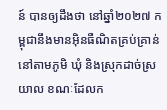ន៍ បានឲ្យដឹងថា នៅឆ្នាំ២០២៧ កម្ពុជានឹងមានអ៊ិនធឺណិតគ្រប់គ្រាន់នៅតាមភូមិ ឃុំ និងស្រុកដាច់ស្រយាល ខណៈដែលក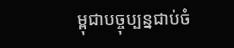ម្ពុជាបច្ចុប្បន្នជាប់ចំ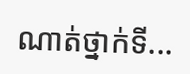ណាត់ថ្នាក់ទី...